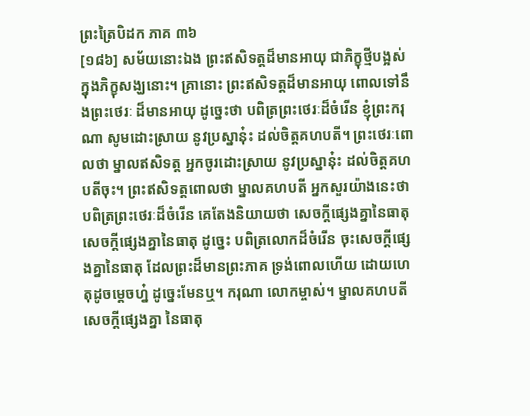ព្រះត្រៃបិដក ភាគ ៣៦
[១៨៦] សម័យនោះឯង ព្រះឥសិទត្តដ៏មានអាយុ ជាភិក្ខុថ្មីបង្អស់ ក្នុងភិក្ខុសង្ឃនោះ។ គ្រានោះ ព្រះឥសិទត្តដ៏មានអាយុ ពោលទៅនឹងព្រះថេរៈ ដ៏មានអាយុ ដូច្នេះថា បពិត្រព្រះថេរៈដ៏ចំរើន ខ្ញុំព្រះករុណា សូមដោះស្រាយ នូវប្រស្នានុ៎ះ ដល់ចិត្តគហបតី។ ព្រះថេរៈពោលថា ម្នាលឥសិទត្ត អ្នកចូរដោះស្រាយ នូវប្រស្នានុ៎ះ ដល់ចិត្តគហបតីចុះ។ ព្រះឥសិទត្តពោលថា ម្នាលគហបតី អ្នកសួរយ៉ាងនេះថា បពិត្រព្រះថេរៈដ៏ចំរើន គេតែងនិយាយថា សេចក្តីផ្សេងគ្នានៃធាតុ សេចក្តីផ្សេងគ្នានៃធាតុ ដូច្នេះ បពិត្រលោកដ៏ចំរើន ចុះសេចក្តីផ្សេងគ្នានៃធាតុ ដែលព្រះដ៏មានព្រះភាគ ទ្រង់ពោលហើយ ដោយហេតុដូចម្តេចហ្ន៎ ដូច្នេះមែនឬ។ ករុណា លោកម្ចាស់។ ម្នាលគហបតី សេចក្តីផ្សេងគ្នា នៃធាតុ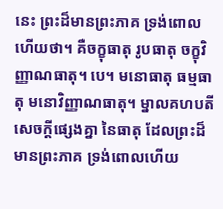នេះ ព្រះដ៏មានព្រះភាគ ទ្រង់ពោលហើយថា។ គឺចក្ខុធាតុ រូបធាតុ ចក្ខុវិញ្ញាណធាតុ។ បេ។ មនោធាតុ ធម្មធាតុ មនោវិញ្ញាណធាតុ។ ម្នាលគហបតី សេចក្តីផ្សេងគ្នា នៃធាតុ ដែលព្រះដ៏មានព្រះភាគ ទ្រង់ពោលហើយ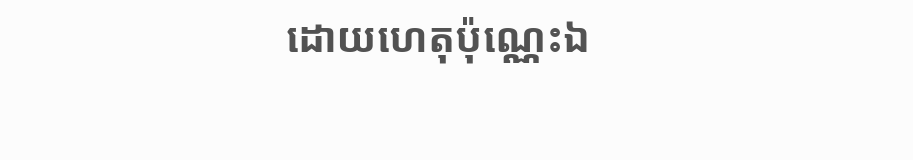ដោយហេតុប៉ុណ្ណេះឯ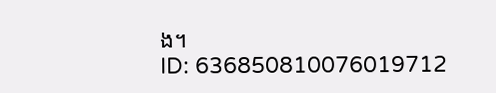ង។
ID: 636850810076019712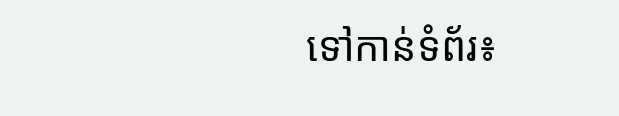ទៅកាន់ទំព័រ៖